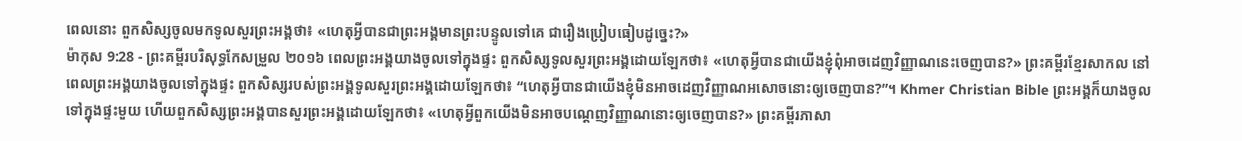ពេលនោះ ពួកសិស្សចូលមកទូលសួរព្រះអង្គថា៖ «ហេតុអ្វីបានជាព្រះអង្គមានព្រះបន្ទូលទៅគេ ជារឿងប្រៀបធៀបដូច្នេះ?»
ម៉ាកុស 9:28 - ព្រះគម្ពីរបរិសុទ្ធកែសម្រួល ២០១៦ ពេលព្រះអង្គយាងចូលទៅក្នុងផ្ទះ ពួកសិស្សទូលសួរព្រះអង្គដោយឡែកថា៖ «ហេតុអ្វីបានជាយើងខ្ញុំពុំអាចដេញវិញ្ញាណនេះចេញបាន?» ព្រះគម្ពីរខ្មែរសាកល នៅពេលព្រះអង្គយាងចូលទៅក្នុងផ្ទះ ពួកសិស្សរបស់ព្រះអង្គទូលសួរព្រះអង្គដោយឡែកថា៖ “ហេតុអ្វីបានជាយើងខ្ញុំមិនអាចដេញវិញ្ញាណអសោចនោះឲ្យចេញបាន?”។ Khmer Christian Bible ព្រះអង្គក៏យាងចូលទៅក្នុងផ្ទះមួយ ហើយពួកសិស្សព្រះអង្គបានសួរព្រះអង្គដោយឡែកថា៖ «ហេតុអ្វីពួកយើងមិនអាចបណ្ដេញវិញ្ញាណនោះឲ្យចេញបាន?» ព្រះគម្ពីរភាសា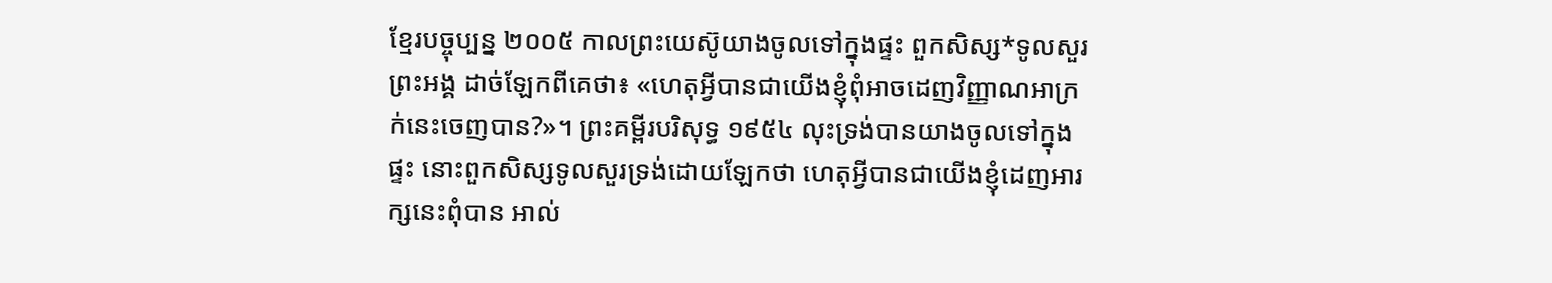ខ្មែរបច្ចុប្បន្ន ២០០៥ កាលព្រះយេស៊ូយាងចូលទៅក្នុងផ្ទះ ពួកសិស្ស*ទូលសួរព្រះអង្គ ដាច់ឡែកពីគេថា៖ «ហេតុអ្វីបានជាយើងខ្ញុំពុំអាចដេញវិញ្ញាណអាក្រក់នេះចេញបាន?»។ ព្រះគម្ពីរបរិសុទ្ធ ១៩៥៤ លុះទ្រង់បានយាងចូលទៅក្នុងផ្ទះ នោះពួកសិស្សទូលសួរទ្រង់ដោយឡែកថា ហេតុអ្វីបានជាយើងខ្ញុំដេញអារក្សនេះពុំបាន អាល់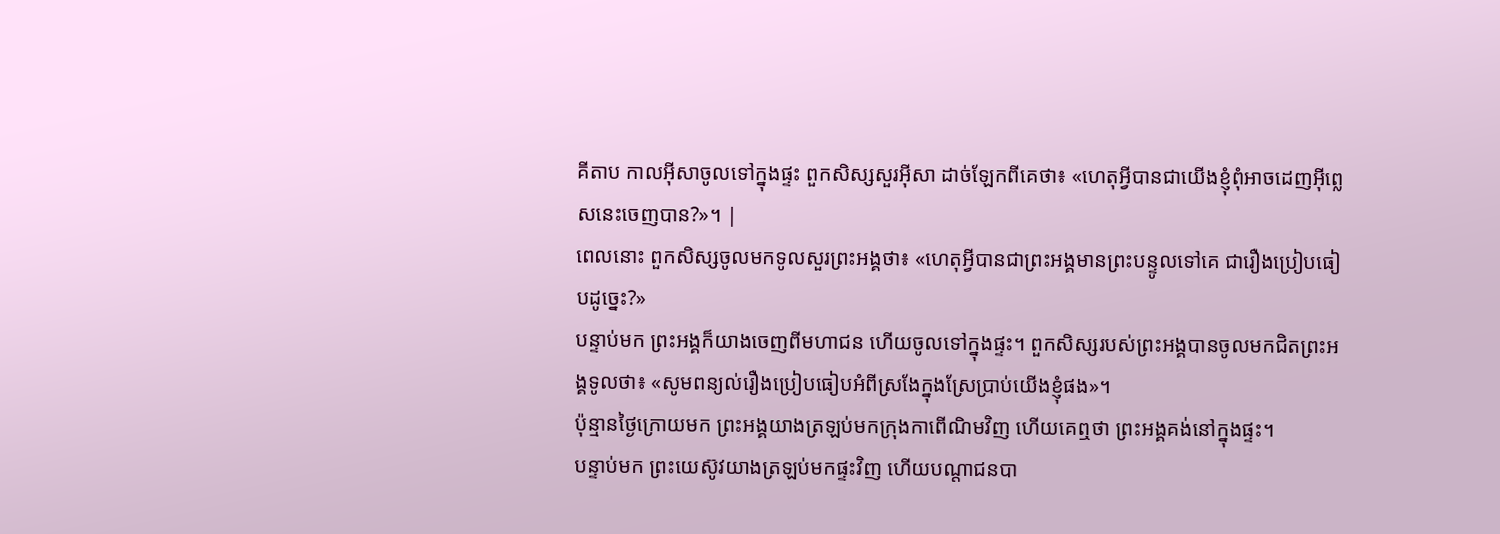គីតាប កាលអ៊ីសាចូលទៅក្នុងផ្ទះ ពួកសិស្សសួរអ៊ីសា ដាច់ឡែកពីគេថា៖ «ហេតុអ្វីបានជាយើងខ្ញុំពុំអាចដេញអ៊ីព្លេសនេះចេញបាន?»។ |
ពេលនោះ ពួកសិស្សចូលមកទូលសួរព្រះអង្គថា៖ «ហេតុអ្វីបានជាព្រះអង្គមានព្រះបន្ទូលទៅគេ ជារឿងប្រៀបធៀបដូច្នេះ?»
បន្ទាប់មក ព្រះអង្គក៏យាងចេញពីមហាជន ហើយចូលទៅក្នុងផ្ទះ។ ពួកសិស្សរបស់ព្រះអង្គបានចូលមកជិតព្រះអង្គទូលថា៖ «សូមពន្យល់រឿងប្រៀបធៀបអំពីស្រងែក្នុងស្រែប្រាប់យើងខ្ញុំផង»។
ប៉ុន្មានថ្ងៃក្រោយមក ព្រះអង្គយាងត្រឡប់មកក្រុងកាពើណិមវិញ ហើយគេឮថា ព្រះអង្គគង់នៅក្នុងផ្ទះ។
បន្ទាប់មក ព្រះយេស៊ូវយាងត្រឡប់មកផ្ទះវិញ ហើយបណ្តាជនបា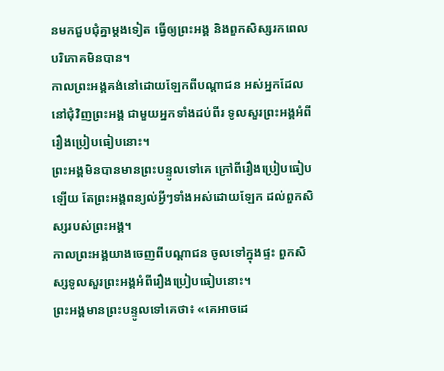នមកជួបជុំគ្នាម្តងទៀត ធ្វើឲ្យព្រះអង្គ និងពួកសិស្សរកពេលបរិភោគមិនបាន។
កាលព្រះអង្គគង់នៅដោយឡែកពីបណ្ដាជន អស់អ្នកដែលនៅជុំវិញព្រះអង្គ ជាមួយអ្នកទាំងដប់ពីរ ទូលសួរព្រះអង្គអំពីរឿងប្រៀបធៀបនោះ។
ព្រះអង្គមិនបានមានព្រះបន្ទូលទៅគេ ក្រៅពីរឿងប្រៀបធៀបឡើយ តែព្រះអង្គពន្យល់អ្វីៗទាំងអស់ដោយឡែក ដល់ពួកសិស្សរបស់ព្រះអង្គ។
កាលព្រះអង្គយាងចេញពីបណ្ដាជន ចូលទៅក្នុងផ្ទះ ពួកសិស្សទូលសួរព្រះអង្គអំពីរឿងប្រៀបធៀបនោះ។
ព្រះអង្គមានព្រះបន្ទូលទៅគេថា៖ «គេអាចដេ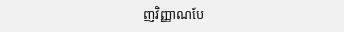ញវិញ្ញាណបែ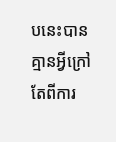បនេះបាន គ្មានអ្វីក្រៅតែពីការ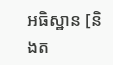អធិស្ឋាន [និងត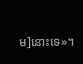ម]នោះទេ»។